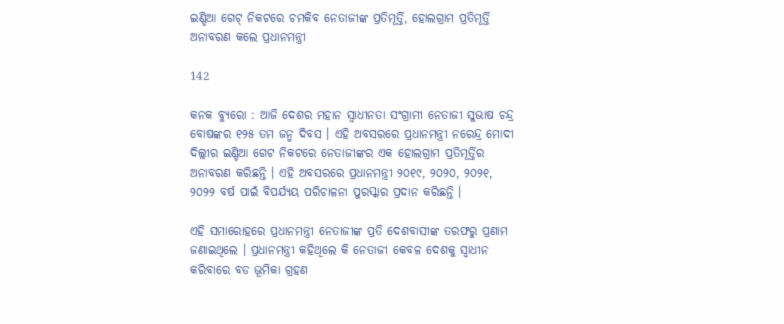ଇଣ୍ଡିଆ ଗେଟ୍ ନିକଟରେ ଚମକିବ ନେତାଜୀଙ୍କ ପ୍ରତିମୂର୍ତ୍ତି, ହୋଲଗ୍ରାମ ପ୍ରତିମୂର୍ତ୍ତି ଅନାବରଣ କଲେ ପ୍ରଧାନମନ୍ତ୍ରୀ

142

କନକ ବ୍ୟୁରୋ : ଆଜି ଦେଶର ମହାନ ସ୍ୱାଧୀନତା ସଂଗ୍ରାମୀ ନେତାଜୀ ସୁଭାଷ ଚନ୍ଦ୍ର ବୋଷଙ୍କର ୧୨୫ ତମ ଜନ୍ମ ଦିବସ । ଏହି ଅବସରରେ ପ୍ରଧାନମନ୍ତ୍ରୀ ନରେନ୍ଦ୍ର ମୋଦୀ ଦିଲ୍ଲୀର ଇଣ୍ଡିଆ ଗେଟ ନିକଟରେ ନେତାଜୀଙ୍କର ଏକ ହୋଲଗ୍ରାମ ପ୍ରତିମୂର୍ତ୍ତିର ଅନାବରଣ କରିଛନ୍ତି । ଏହି ଅବସରରେ ପ୍ରଧାନମନ୍ତ୍ରୀ ୨୦୧୯, ୨୦୨୦, ୨୦୨୧, ୨୦୨୨ ବର୍ଷ ପାଇଁ ବିପର୍ଯ୍ୟୟ ପରିଚାଳନା ପୁରସ୍କାର ପ୍ରଦାନ କରିଛନ୍ତି ।

ଏହି ସମାରୋହରେ ପ୍ରଧାନମନ୍ତ୍ରୀ ନେତାଜୀଙ୍କ ପ୍ରତି ଦେଶବାସୀଙ୍କ ତରଫରୁ ପ୍ରଣାମ ଜଣାଇଥିଲେ । ପ୍ରଧାନମନ୍ତ୍ରୀ କହିଥିଲେ କି ନେତାଜୀ କେବଳ ଦେଶକୁ ସ୍ୱାଧୀନ କରିବାରେ ବଡ ଭୂମିକା ଗ୍ରହଣ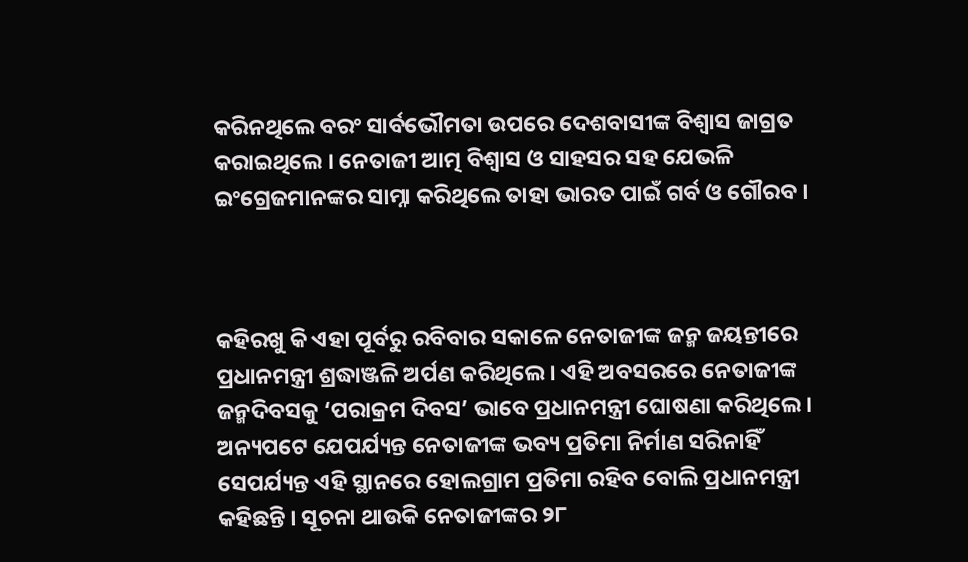କରିନଥିଲେ ବରଂ ସାର୍ବଭୌମତା ଉପରେ ଦେଶବାସୀଙ୍କ ବିଶ୍ୱାସ ଜାଗ୍ରତ କରାଇଥିଲେ । ନେତାଜୀ ଆତ୍ମ ବିଶ୍ୱାସ ଓ ସାହସର ସହ ଯେଭଳି ଇଂଗ୍ରେଜମାନଙ୍କର ସାମ୍ନା କରିଥିଲେ ତାହା ଭାରତ ପାଇଁ ଗର୍ବ ଓ ଗୌରବ ।



କହିରଖୁ କି ଏହା ପୂର୍ବରୁ ରବିବାର ସକାଳେ ନେତାଜୀଙ୍କ ଜନ୍ମ ଜୟନ୍ତୀରେ ପ୍ରଧାନମନ୍ତ୍ରୀ ଶ୍ରଦ୍ଧାଞ୍ଜଳି ଅର୍ପଣ କରିଥିଲେ । ଏହି ଅବସରରେ ନେତାଜୀଙ୍କ ଜନ୍ମଦିବସକୁ ‘ପରାକ୍ରମ ଦିବସ’ ଭାବେ ପ୍ରଧାନମନ୍ତ୍ରୀ ଘୋଷଣା କରିଥିଲେ । ଅନ୍ୟପଟେ ଯେପର୍ଯ୍ୟନ୍ତ ନେତାଜୀଙ୍କ ଭବ୍ୟ ପ୍ରତିମା ନିର୍ମାଣ ସରିନାହିଁ ସେପର୍ଯ୍ୟନ୍ତ ଏହି ସ୍ଥାନରେ ହୋଲଗ୍ରାମ ପ୍ରତିମା ରହିବ ବୋଲି ପ୍ରଧାନମନ୍ତ୍ରୀ କହିଛନ୍ତି । ସୂଚନା ଥାଉକି ନେତାଜୀଙ୍କର ୨୮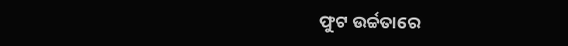ଫୁଟ ଉର୍ଚ୍ଚତାରେ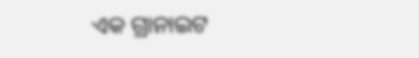ଏକ ଗ୍ରାନାଇଟ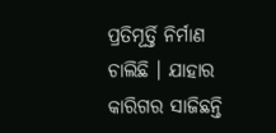ପ୍ରତିମୂର୍ତ୍ତି ନିର୍ମାଣ ଚାଲିଛି । ଯାହାର କାରିଗର ସାଜିଛନ୍ତି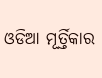ଓଡିଆ ମୂର୍ତ୍ତିକାର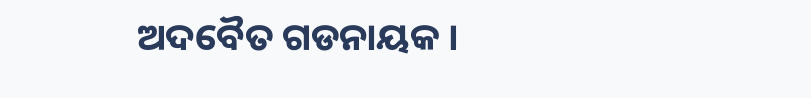ଅଦବୈତ ଗଡନାୟକ ।